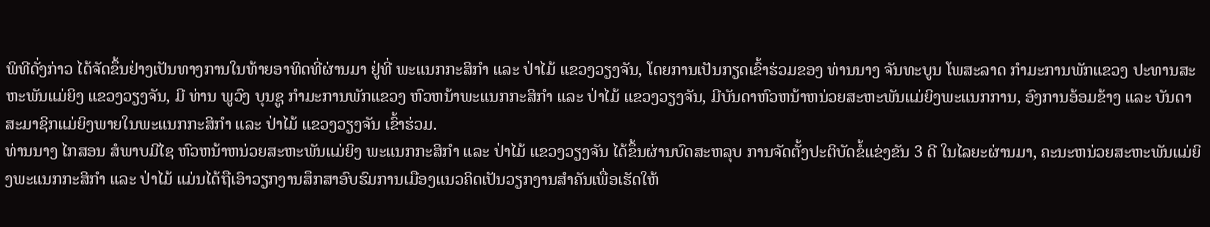ພິທີດັ່ງກ່າວ ໄດ້ຈັດຂຶ້ນຢ່າງເປັນທາງການໃນທ້າຍອາທິດທີ່ຜ່ານມາ ຢູ່ທີ່ ພະແນກກະສິກຳ ແລະ ປ່າໄມ້ ແຂວງວຽງຈັນ, ໂດຍການເປັນກຽດເຂົ້າຮ່ວມຂອງ ທ່ານນາງ ຈັນທະບູນ ໂພສະລາດ ກຳມະການພັກແຂວງ ປະທານສະຫະພັນແມ່ຍິງ ແຂວງວຽງຈັນ, ມີ ທ່ານ ພູວົງ ບຸນຊູ ກຳມະການພັກແຂວງ ຫົວຫນ້າພະແນກກະສິກຳ ແລະ ປ່າໄມ້ ແຂວງວຽງຈັນ, ມີບັນດາຫົວຫນ້າຫນ່ວຍສະຫະພັນແມ່ຍິງພະແນກການ, ອົງການອ້ອມຂ້າງ ແລະ ບັນດາສະມາຊິກແມ່ຍິງພາຍໃນພະແນກກະສິກໍາ ແລະ ປ່າໄມ້ ແຂວງວຽງຈັນ ເຂົ້າຮ່ວມ.
ທ່ານນາງ ໄກສອນ ສໍພາບມີໄຊ ຫົວຫນ້າຫນ່ວຍສະຫະພັນແມ່ຍິງ ພະແນກກະສິກຳ ແລະ ປ່າໄມ້ ແຂວງວຽງຈັນ ໄດ້ຂຶ້ນຜ່ານບົດສະຫລຸບ ການຈັດຕັ້ງປະຕິບັດຂໍ້ແຂ່ງຂັນ 3 ດີ ໃນໄລຍະຜ່ານມາ, ຄະນະຫນ່ວຍສະຫະພັນແມ່ຍິງພະແນກກະສິກໍາ ແລະ ປ່າໄມ້ ແມ່ນໄດ້ຖືເອົາວຽກງານສຶກສາອົບຮົມການເມືອງແນວຄິດເປັນວຽກງານສຳຄັນເພື່ອເຮັດໃຫ້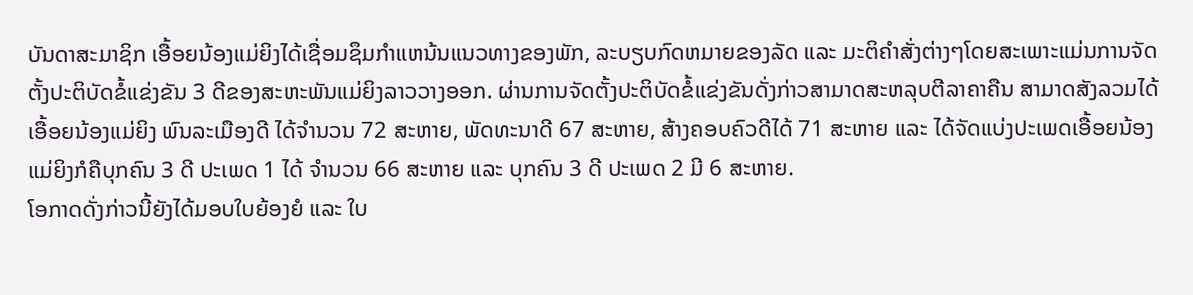ບັນດາສະມາຊິກ ເອື້ອຍນ້ອງແມ່ຍິງໄດ້ເຊື່ອມຊຶມກຳແຫນ້ນແນວທາງຂອງພັກ, ລະບຽບກົດຫມາຍຂອງລັດ ແລະ ມະຕິຄໍາສັ່ງຕ່າງໆໂດຍສະເພາະແມ່ນການຈັດຕັ້ງປະຕິບັດຂໍ້ແຂ່ງຂັນ 3 ດີຂອງສະຫະພັນແມ່ຍິງລາວວາງອອກ. ຜ່ານການຈັດຕັ້ງປະຕິບັດຂໍ້ແຂ່ງຂັນດັ່ງກ່າວສາມາດສະຫລຸບຕີລາຄາຄືນ ສາມາດສັງລວມໄດ້ເອື້ອຍນ້ອງແມ່ຍິງ ພົນລະເມືອງດີ ໄດ້ຈຳນວນ 72 ສະຫາຍ, ພັດທະນາດີ 67 ສະຫາຍ, ສ້າງຄອບຄົວດີໄດ້ 71 ສະຫາຍ ແລະ ໄດ້ຈັດແບ່ງປະເພດເອື້ອຍນ້ອງແມ່ຍິງກໍຄືບຸກຄົນ 3 ດີ ປະເພດ 1 ໄດ້ ຈຳນວນ 66 ສະຫາຍ ແລະ ບຸກຄົນ 3 ດີ ປະເພດ 2 ມີ 6 ສະຫາຍ.
ໂອກາດດັ່ງກ່າວນີ້ຍັງໄດ້ມອບໃບຍ້ອງຍໍ ແລະ ໃບ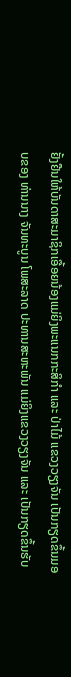ຢັ້ງຢືນໃຫ້ບັນດາສະມາຊິກເອື້ອຍນ້ອງແມ່ຍິງພະແນກກະສິກຳ ແລະ ປ່າໄມ້ ແຂວງວຽງຈັນ ເປັນກຽດຂຶ້ນມອບຂອງ ທ່ານນາງ ຈັນທະບູນ ໂພສະລາດ ປະທານສະຫະພັນ ແມ່ຍິງແຂວງວຽງຈັນ ແລະ ເປັນກຽດຂຶ້ນຮັບ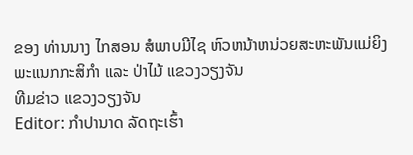ຂອງ ທ່ານນາງ ໄກສອນ ສໍພາບມີໄຊ ຫົວຫນ້າຫນ່ວຍສະຫະພັນແມ່ຍິງ ພະແນກກະສິກຳ ແລະ ປ່າໄມ້ ແຂວງວຽງຈັນ
ທີມຂ່າວ ແຂວງວຽງຈັນ
Editor: ກຳປານາດ ລັດຖະເຮົ້າ